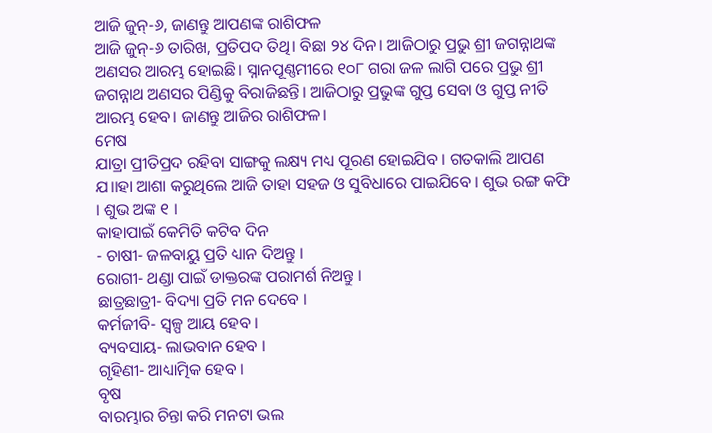ଆଜି ଜୁନ୍-୬, ଜାଣନ୍ତୁ ଆପଣଙ୍କ ରାଶିଫଳ
ଆଜି ଜୁନ୍-୬ ତାରିଖ, ପ୍ରତିପଦ ତିଥି। ବିଛା ୨୪ ଦିନ। ଆଜିଠାରୁ ପ୍ରଭୁ ଶ୍ରୀ ଜଗନ୍ନାଥଙ୍କ ଅଣସର ଆରମ୍ଭ ହୋଇଛି। ସ୍ନାନପୂଣ୍ଣମୀରେ ୧୦୮ ଗରା ଜଳ ଲାଗି ପରେ ପ୍ରଭୁ ଶ୍ରୀ ଜଗନ୍ନାଥ ଅଣସର ପିଣ୍ଡିକୁ ବିରାଜିଛନ୍ତି। ଆଜିଠାରୁ ପ୍ରଭୁଙ୍କ ଗୁପ୍ତ ସେବା ଓ ଗୁପ୍ତ ନୀତି ଆରମ୍ଭ ହେବ। ଜାଣନ୍ତୁ ଆଜିର ରାଶିଫଳ।
ମେଷ
ଯାତ୍ରା ପ୍ରୀତିପ୍ରଦ ରହିବା ସାଙ୍ଗକୁ ଲକ୍ଷ୍ୟ ମଧ୍ୟ ପୂରଣ ହୋଇଯିବ । ଗତକାଲି ଆପଣ ଯ।।ହା ଆଶା କରୁଥିଲେ ଆଜି ତାହା ସହଜ ଓ ସୁବିଧାରେ ପାଇଯିବେ । ଶୁଭ ରଙ୍ଗ କଫି । ଶୁଭ ଅଙ୍କ ୧ ।
କାହାପାଇଁ କେମିତି କଟିବ ଦିନ
- ଚାଷୀ- ଜଳବାୟୁ ପ୍ରତି ଧ୍ୟାନ ଦିଅନ୍ତୁ ।
ରୋଗୀ- ଥଣ୍ଡା ପାଇଁ ଡାକ୍ତରଙ୍କ ପରାମର୍ଶ ନିଅନ୍ତୁ ।
ଛାତ୍ରଛାତ୍ରୀ- ବିଦ୍ୟା ପ୍ରତି ମନ ଦେବେ ।
କର୍ମଜୀବି- ସ୍ୱଳ୍ପ ଆୟ ହେବ ।
ବ୍ୟବସାୟ- ଲାଭବାନ ହେବ ।
ଗୃହିଣୀ- ଆଧ୍ୟାତ୍ମିକ ହେବ ।
ବୃଷ
ବାରମ୍ଭାର ଚିନ୍ତା କରି ମନଟା ଭଲ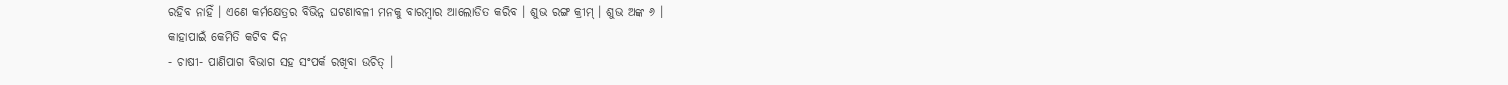ରହିବ ନାହିଁ । ଏଣେ କର୍ମକ୍ଷେତ୍ରର ବିଭିନ୍ନ ଘଟଣାବଳୀ ମନକୁ ବାରମ୍ବାର ଆଲୋଡିତ କରିବ । ଶୁଭ ରଙ୍ଗ କ୍ରୀମ୍ । ଶୁଭ ଅଙ୍କ ୬ ।
କାହାପାଇଁ କେମିତି କଟିବ ଦିନ
- ଚାଷୀ- ପାଣିପାଗ ବିଭାଗ ସହ ସଂପର୍କ ରଖିବା ଉଚିତ୍ ।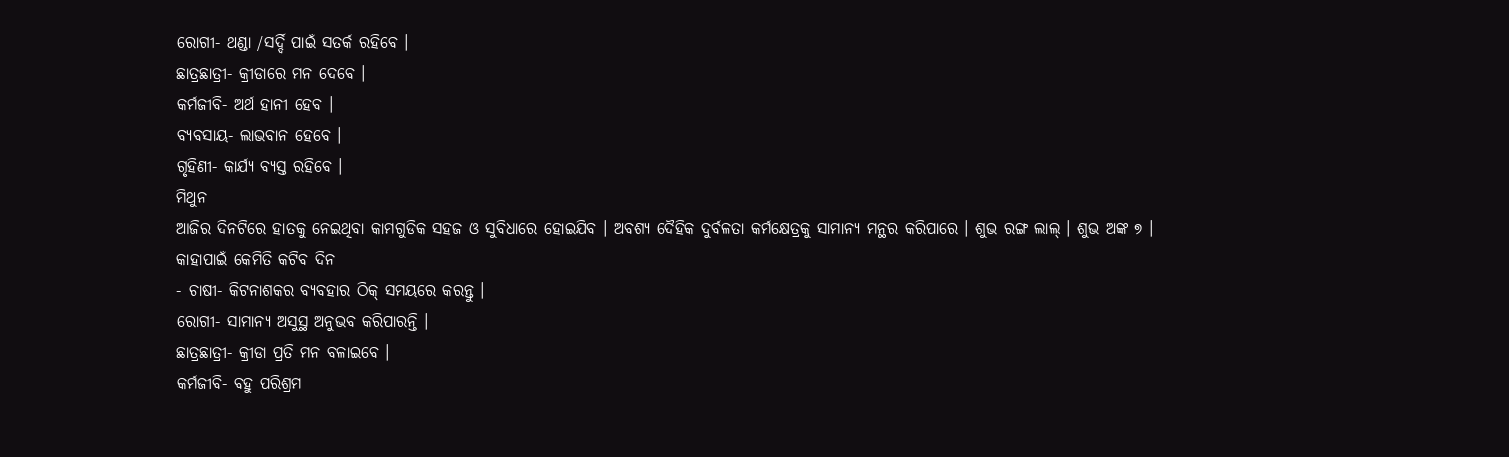ରୋଗୀ- ଥଣ୍ଡା /ସର୍ଦ୍ଦି ପାଇଁ ସତର୍କ ରହିବେ ।
ଛାତ୍ରଛାତ୍ରୀ- କ୍ରୀଡାରେ ମନ ଦେବେ ।
କର୍ମଜୀବି- ଅର୍ଥ ହାନୀ ହେବ ।
ବ୍ୟବସାୟ- ଲାଭବାନ ହେବେ ।
ଗୃହିଣୀ- କାର୍ଯ୍ୟ ବ୍ୟସ୍ତ ରହିବେ ।
ମିଥୁନ
ଆଜିର ଦିନଟିରେ ହାତକୁ ନେଇଥିବା କାମଗୁଡିକ ସହଜ ଓ ସୁବିଧାରେ ହୋଇଯିବ । ଅବଶ୍ୟ ଦୈହିକ ଦୁର୍ବଳତା କର୍ମକ୍ଷେତ୍ରକୁ ସାମାନ୍ୟ ମନ୍ଥର କରିପାରେ । ଶୁଭ ରଙ୍ଗ ଲାଲ୍ । ଶୁଭ ଅଙ୍କ ୭ ।
କାହାପାଇଁ କେମିତି କଟିବ ଦିନ
- ଚାଷୀ- କିଟନାଶକର ବ୍ୟବହାର ଠିକ୍ ସମୟରେ କରନ୍ତୁ ।
ରୋଗୀ- ସାମାନ୍ୟ ଅସୁସ୍ଥ ଅନୁଭବ କରିପାରନ୍ତି ।
ଛାତ୍ରଛାତ୍ରୀ- କ୍ରୀଡା ପ୍ରତି ମନ ବଳାଇବେ ।
କର୍ମଜୀବି- ବହୁ ପରିଶ୍ରମ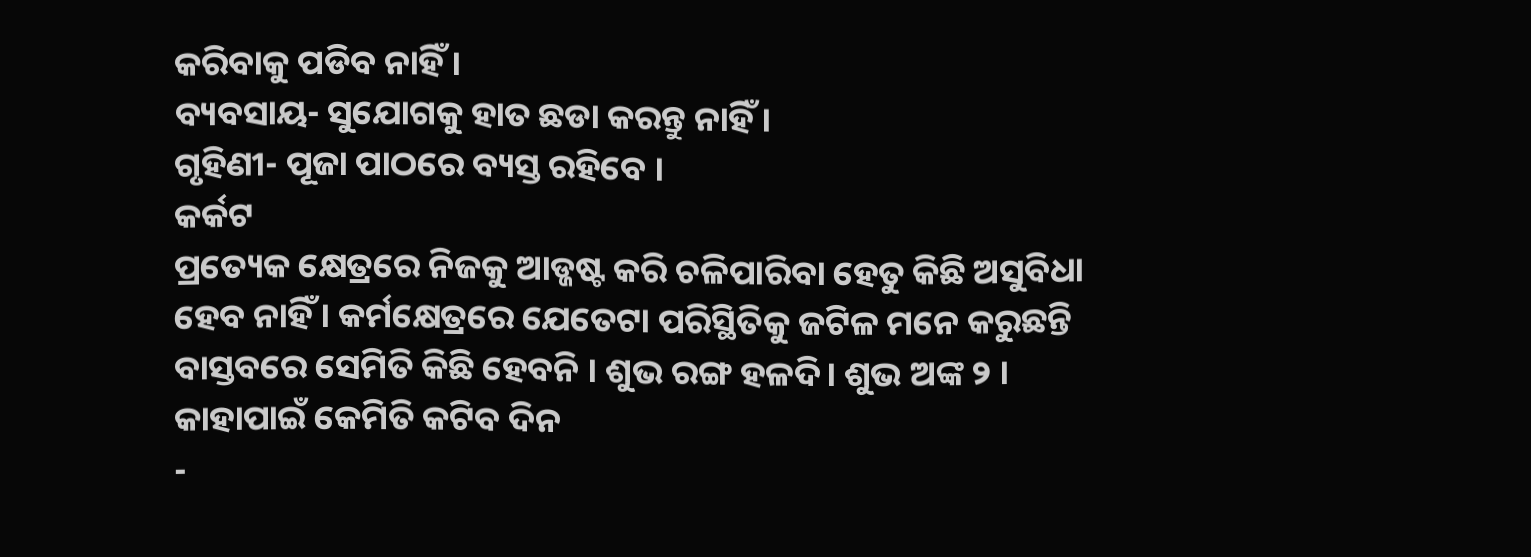କରିବାକୁ ପଡିବ ନାହିଁ ।
ବ୍ୟବସାୟ- ସୁଯୋଗକୁ ହାତ ଛଡା କରନ୍ତୁ ନାହିଁ ।
ଗୃହିଣୀ- ପୂଜା ପାଠରେ ବ୍ୟସ୍ତ ରହିବେ ।
କର୍କଟ
ପ୍ରତ୍ୟେକ କ୍ଷେତ୍ରରେ ନିଜକୁ ଆଡ୍ଜଷ୍ଟ କରି ଚଳିପାରିବା ହେତୁ କିଛି ଅସୁବିଧା ହେବ ନାହିଁ । କର୍ମକ୍ଷେତ୍ରରେ ଯେତେଟା ପରିସ୍ଥିତିକୁ ଜଟିଳ ମନେ କରୁଛନ୍ତି ବାସ୍ତବରେ ସେମିତି କିଛି ହେବନି । ଶୁଭ ରଙ୍ଗ ହଳଦି। ଶୁଭ ଅଙ୍କ ୨ ।
କାହାପାଇଁ କେମିତି କଟିବ ଦିନ
-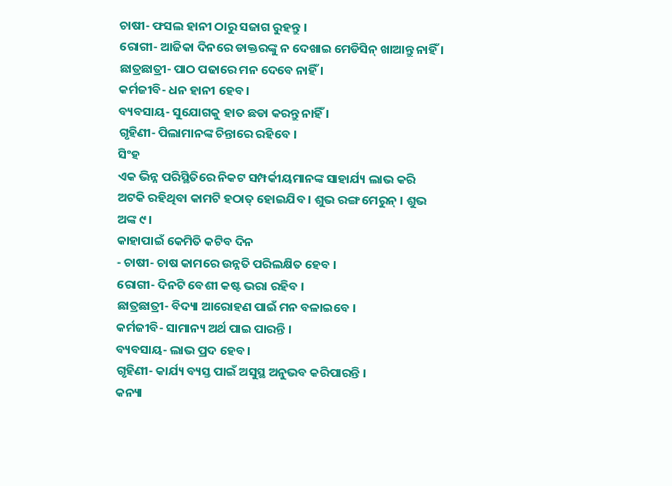ଚାଷୀ- ଫସଲ ହାନୀ ଠାରୁ ସଜାଗ ରୁହନ୍ତୁ ।
ରୋଗୀ- ଆଜିକା ଦିନରେ ଡାକ୍ତରଙ୍କୁ ନ ଦେଖାଇ ମେଡିସିନ୍ ଖାଆନ୍ତୁ ନାହିଁ ।
ଛାତ୍ରଛାତ୍ରୀ- ପାଠ ପଢାରେ ମନ ଦେବେ ନାହିଁ ।
କର୍ମଜୀବି- ଧନ ହାନୀ ହେବ ।
ବ୍ୟବସାୟ- ସୁଯୋଗକୁ ହାତ ଛଡା କରନ୍ତୁ ନାହିଁ ।
ଗୃହିଣୀ- ପିଲାମାନଙ୍କ ଚିନ୍ତାରେ ରହିବେ ।
ସିଂହ
ଏକ ଭିନ୍ନ ପରିସ୍ଥିତିରେ ନିକଟ ସମ୍ପର୍କୀୟମାନଙ୍କ ସାହାର୍ଯ୍ୟ ଲାଭ କରି ଅଟକି ରହିଥିବା କାମଟି ହଠାତ୍ ହୋଇଯିବ । ଶୁଭ ରଙ୍ଗ ମେରୁନ୍ । ଶୁଭ ଅଙ୍କ ୯ ।
କାହାପାଇଁ କେମିତି କଟିବ ଦିନ
- ଚାଷୀ- ଚାଷ କାମରେ ଉନ୍ନତି ପରିଲକ୍ଷିତ ହେବ ।
ରୋଗୀ- ଦିନଟି ବେଶୀ କଷ୍ଟ ଭରା ରହିବ ।
ଛାତ୍ରଛାତ୍ରୀ- ବିଦ୍ୟା ଆରୋହଣ ପାଇଁ ମନ ବଳାଇବେ ।
କର୍ମଜୀବି- ସାମାନ୍ୟ ଅର୍ଥ ପାଇ ପାରନ୍ତି ।
ବ୍ୟବସାୟ- ଲାଭ ପ୍ରଦ ହେବ ।
ଗୃହିଣୀ- କାର୍ଯ୍ୟ ବ୍ୟସ୍ତ ପାଇଁ ଅସୁସ୍ଥ ଅନୁଭବ କରିପାରନ୍ତି ।
କନ୍ୟା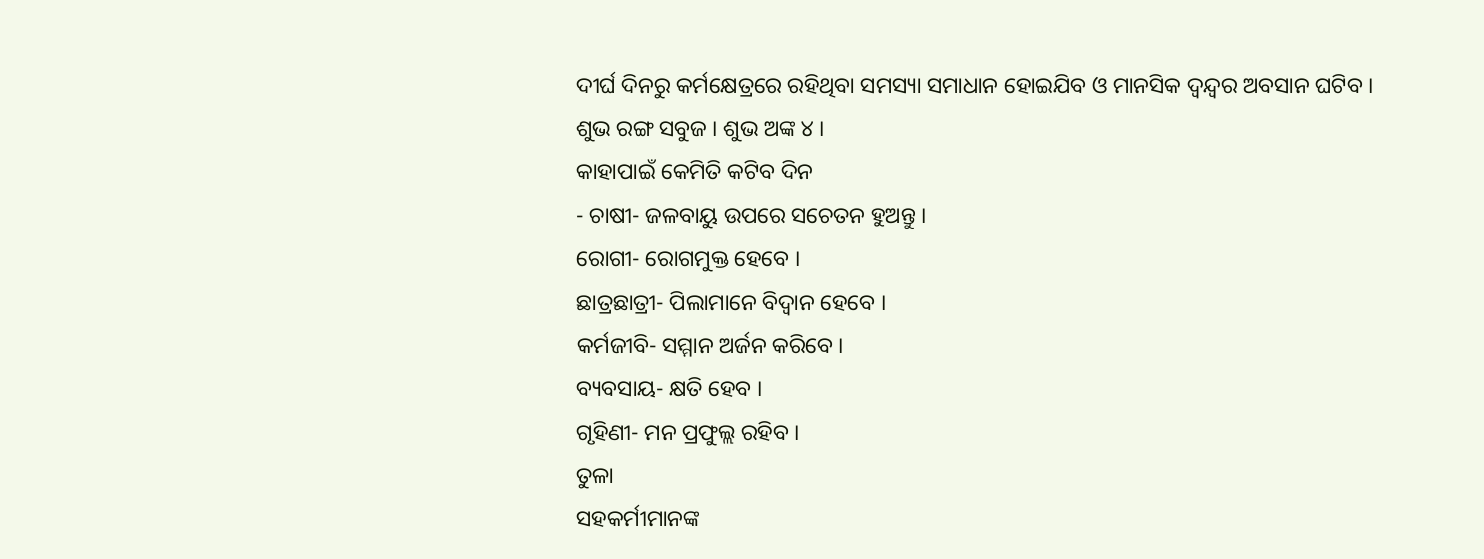ଦୀର୍ଘ ଦିନରୁ କର୍ମକ୍ଷେତ୍ରରେ ରହିଥିବା ସମସ୍ୟା ସମାଧାନ ହୋଇଯିବ ଓ ମାନସିକ ଦ୍ୱନ୍ଦ୍ୱର ଅବସାନ ଘଟିବ । ଶୁଭ ରଙ୍ଗ ସବୁଜ । ଶୁଭ ଅଙ୍କ ୪ ।
କାହାପାଇଁ କେମିତି କଟିବ ଦିନ
- ଚାଷୀ- ଜଳବାୟୁ ଉପରେ ସଚେତନ ହୁଅନ୍ତୁ ।
ରୋଗୀ- ରୋଗମୁକ୍ତ ହେବେ ।
ଛାତ୍ରଛାତ୍ରୀ- ପିଲାମାନେ ବିଦ୍ୱାନ ହେବେ ।
କର୍ମଜୀବି- ସମ୍ମାନ ଅର୍ଜନ କରିବେ ।
ବ୍ୟବସାୟ- କ୍ଷତି ହେବ ।
ଗୃହିଣୀ- ମନ ପ୍ରଫୁଲ୍ଲ ରହିବ ।
ତୁଳା
ସହକର୍ମୀମାନଙ୍କ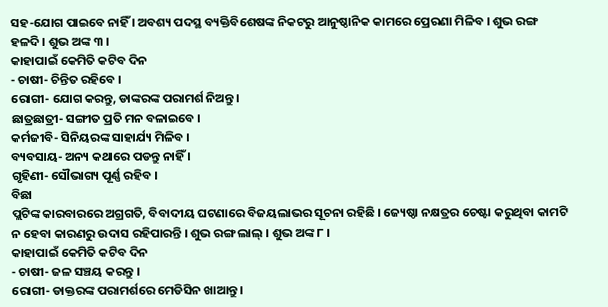ସହ-ଯୋଗ ପାଇବେ ନାହିଁ । ଅବଶ୍ୟ ପଦସ୍ଥ ବ୍ୟକ୍ତିବିଶେଷଙ୍କ ନିକଟରୁ ଆନୁଷ୍ଠାନିକ କାମରେ ପ୍ରେରଣା ମିଳିବ । ଶୁଭ ରଙ୍ଗ ହଳଦି । ଶୁଭ ଅଙ୍କ ୩ ।
କାହାପାଇଁ କେମିତି କଟିବ ଦିନ
- ଚାଷୀ- ଚିନ୍ତିତ ରହିବେ ।
ରୋଗୀ- ଯୋଗ କରନ୍ତୁ, ଡାଙ୍କରଙ୍କ ପରାମର୍ଶ ନିଅନ୍ତୁ ।
ଛାତ୍ରଛାତ୍ରୀ- ସଙ୍ଗୀତ ପ୍ରତି ମନ ବଳାଇବେ ।
କର୍ମଜୀବି- ସିନିୟରଙ୍କ ସାହାର୍ଯ୍ୟ ମିଳିବ ।
ବ୍ୟବସାୟ- ଅନ୍ୟ କଥାରେ ପଡନ୍ତୁ ନାହିଁ ।
ଗୃହିଣୀ- ସୌଭାଗ୍ୟ ପୂର୍ଣ୍ଣ ରହିବ ।
ବିଛା
ପ୍ଲଟିଙ୍କ କାରବାରରେ ଅଗ୍ରଗତି, ବିବାଦୀୟ ଘଟଣାରେ ବିଜୟଲାଭର ସୂଚନା ରହିଛି । ଜ୍ୟେଷ୍ଠା ନକ୍ଷତ୍ରର ଚେଷ୍ଟା କରୁଥିବା କାମଟି ନ ହେବା କାରଣରୁ ଉଦାସ ରହିପାରନ୍ତି । ଶୁଭ ରଙ୍ଗ ଲାଲ୍ । ଶୁଭ ଅଙ୍କ ୮ ।
କାହାପାଇଁ କେମିତି କଟିବ ଦିନ
- ଚାଷୀ- ଜଳ ସଞ୍ଚୟ କରନ୍ତୁ ।
ରୋଗୀ- ଡାକ୍ତରଙ୍କ ପରାମର୍ଶରେ ମେଡିସିନ ଖାଆନ୍ତୁ ।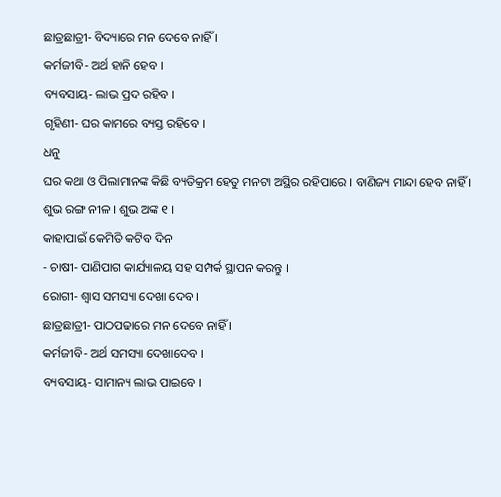ଛାତ୍ରଛାତ୍ରୀ- ବିଦ୍ୟାରେ ମନ ଦେବେ ନାହିଁ ।
କର୍ମଜୀବି- ଅର୍ଥ ହାନି ହେବ ।
ବ୍ୟବସାୟ- ଲାଭ ପ୍ରଦ ରହିବ ।
ଗୃହିଣୀ- ଘର କାମରେ ବ୍ୟସ୍ତ ରହିବେ ।
ଧନୁ
ଘର କଥା ଓ ପିଲାମାନଙ୍କ କିଛି ବ୍ୟତିକ୍ରମ ହେତୁ ମନଟା ଅସ୍ଥିର ରହିପାରେ । ବାଣିଜ୍ୟ ମାନ୍ଦା ହେବ ନାହିଁ । ଶୁଭ ରଙ୍ଗ ନୀଳ । ଶୁଭ ଅଙ୍କ ୧ ।
କାହାପାଇଁ କେମିତି କଟିବ ଦିନ
- ଚାଷୀ- ପାଣିପାଗ କାର୍ଯ୍ୟାଳୟ ସହ ସମ୍ପର୍କ ସ୍ଥାପନ କରନ୍ତୁ ।
ରୋଗୀ- ଶ୍ୱାସ ସମସ୍ୟା ଦେଖା ଦେବ ।
ଛାତ୍ରଛାତ୍ରୀ- ପାଠପଢାରେ ମନ ଦେବେ ନାହିଁ ।
କର୍ମଜୀବି- ଅର୍ଥ ସମସ୍ୟା ଦେଖାଦେବ ।
ବ୍ୟବସାୟ- ସାମାନ୍ୟ ଲାଭ ପାଇବେ ।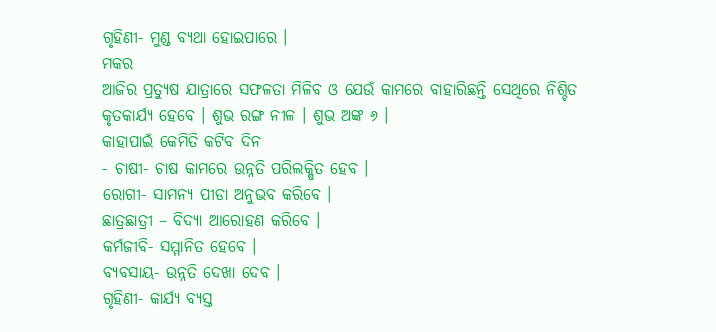ଗୃହିଣୀ- ମୁଣ୍ଡ ବ୍ୟଥା ହୋଇପାରେ ।
ମକର
ଆଜିର ପ୍ରତ୍ୟୁଷ ଯାତ୍ରାରେ ସଫଳତା ମିଳିବ ଓ ଯେଉଁ କାମରେ ବାହାରିଛନ୍ତି ସେଥିରେ ନିଶ୍ଚିତ କୃତକାର୍ଯ୍ୟ ହେବେ । ଶୁଭ ରଙ୍ଗ ନୀଳ । ଶୁଭ ଅଙ୍କ ୬ ।
କାହାପାଇଁ କେମିତି କଟିବ ଦିନ
- ଚାଷୀ- ଚାଷ କାମରେ ଉନ୍ନତି ପରିଲକ୍ଷିତ ହେବ ।
ରୋଗୀ- ସାମନ୍ୟ ପୀଡା ଅନୁଭବ କରିବେ ।
ଛାତ୍ରଛାତ୍ରୀ – ବିଦ୍ୟା ଆରୋହଣ କରିବେ ।
କର୍ମଜୀବି- ସମ୍ମାନିତ ହେବେ ।
ବ୍ୟବସାୟ- ଉନ୍ନତି ଦେଖା ଦେବ ।
ଗୃହିଣୀ- କାର୍ଯ୍ୟ ବ୍ୟସ୍ତ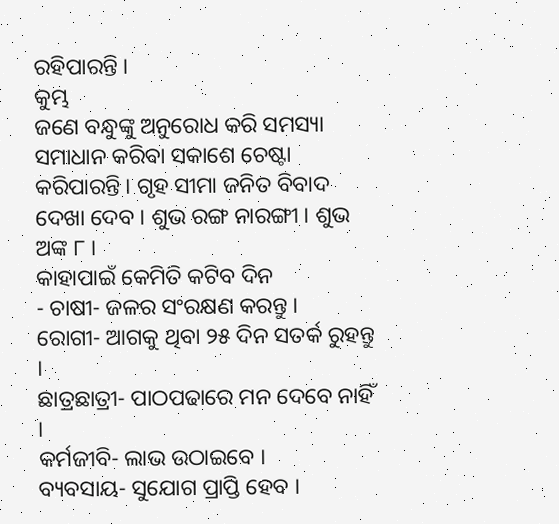ରହିପାରନ୍ତି ।
କୁମ୍ଭ
ଜଣେ ବନ୍ଧୁଙ୍କୁ ଅନୁରୋଧ କରି ସମସ୍ୟା ସମାଧାନ କରିବା ସକାଶେ ଚେଷ୍ଟା କରିପାରନ୍ତି । ଗୃହ ସୀମା ଜନିତ ବିବାଦ ଦେଖା ଦେବ । ଶୁଭ ରଙ୍ଗ ନାରଙ୍ଗୀ । ଶୁଭ ଅଙ୍କ ୮ ।
କାହାପାଇଁ କେମିତି କଟିବ ଦିନ
- ଚାଷୀ- ଜଳର ସଂରକ୍ଷଣ କରନ୍ତୁ ।
ରୋଗୀ- ଆଗକୁ ଥିବା ୨୫ ଦିନ ସତର୍କ ରୁହନ୍ତୁ ।
ଛାତ୍ରଛାତ୍ରୀ- ପାଠପଢାରେ ମନ ଦେବେ ନାହିଁ ।
କର୍ମଜୀବି- ଲାଭ ଉଠାଇବେ ।
ବ୍ୟବସାୟ- ସୁଯୋଗ ପ୍ରାପ୍ତି ହେବ ।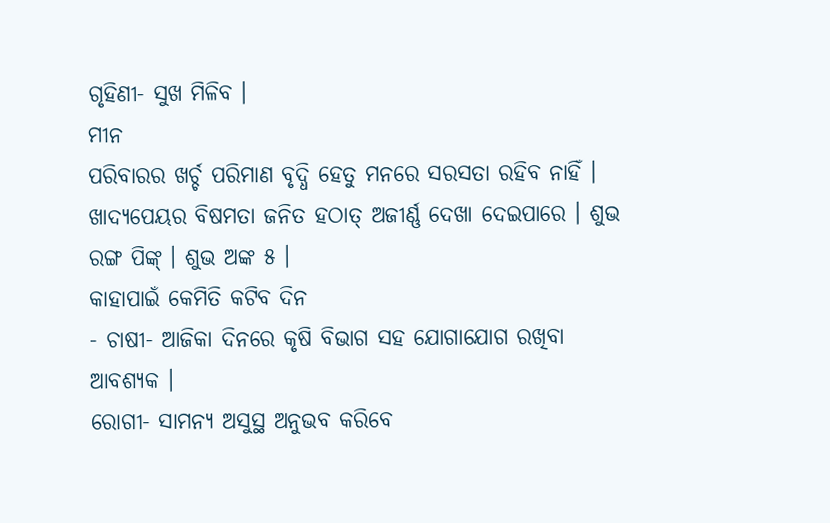ଗୃହିଣୀ- ସୁଖ ମିଳିବ ।
ମୀନ
ପରିବାରର ଖର୍ଚ୍ଚ ପରିମାଣ ବୃଦ୍ଧି ହେତୁ ମନରେ ସରସତା ରହିବ ନାହିଁ । ଖାଦ୍ୟପେୟର ବିଷମତା ଜନିତ ହଠାତ୍ ଅଜୀର୍ଣ୍ଣ ଦେଖା ଦେଇପାରେ । ଶୁଭ ରଙ୍ଗ ପିଙ୍କ୍ । ଶୁଭ ଅଙ୍କ ୫ ।
କାହାପାଇଁ କେମିତି କଟିବ ଦିନ
- ଚାଷୀ- ଆଜିକା ଦିନରେ କୃଷି ବିଭାଗ ସହ ଯୋଗାଯୋଗ ରଖିବା ଆବଶ୍ୟକ ।
ରୋଗୀ- ସାମନ୍ୟ ଅସୁସ୍ଥ ଅନୁଭବ କରିବେ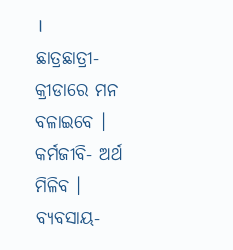।
ଛାତ୍ରଛାତ୍ରୀ- କ୍ରୀଡାରେ ମନ ବଳାଇବେ ।
କର୍ମଜୀବି- ଅର୍ଥ ମିଳିବ ।
ବ୍ୟବସାୟ-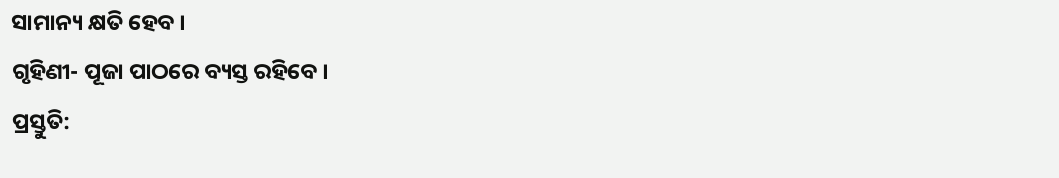ସାମାନ୍ୟ କ୍ଷତି ହେବ ।
ଗୃହିଣୀ- ପୂଜା ପାଠରେ ବ୍ୟସ୍ତ ରହିବେ ।
ପ୍ରସ୍ତୁତି: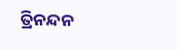ତ୍ରିନନ୍ଦନ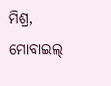ମିଶ୍ର, ମୋବାଇଲ୍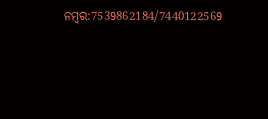ନମ୍ବର:7539862184/7440122569